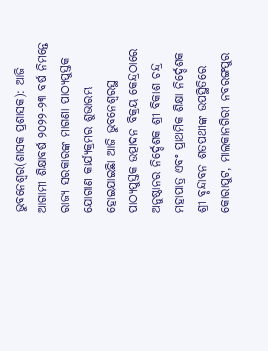ଭୁବନେଶ୍ୱର(ଶାସକ ପ୍ରଶାସକ): ଆଜି ଆଗାମୀ ଶିକ୍ଷାବର୍ଷ ୨୦୨୨-୨୩ ବର୍ଷ ନିମନ୍ତେ ରାଜ୍ୟ ସରକାରଙ୍କ ମାଗଣା ପାଠ୍ୟପୁସ୍ତକ ଯୋଗାଣ କାର୍ଯ୍ୟକ୍ରମର ଶୁଭାରମ୍ଭ ହୋଇଯାଇଛିା ଆଜି ଭୁବନେଶ୍ୱରସ୍ଥ ପାଠ୍ୟପୁସ୍ତକ ଉତ୍ପାଦନ ବିକ୍ରୟ କେନ୍ଦ୍ରଠାରେ ଅନୁଷ୍ଠାନର ନିର୍ଦ୍ଦେଶକ ଶ୍ରୀ ବିକାଶ ଚନ୍ଦ୍ର ମହାପାତ୍ର ଏବଂ ପ୍ରାଥମିକ ଶିକ୍ଷା ନିର୍ଦ୍ଦେଶକ ଶ୍ରୀ ବୃନ୍ଦାବନ ଶତପଥୀଙ୍କ ଉପସ୍ଥିତିରେ କୋରାପୁଟ, ମାଲକାନଗିରୀ ନବରଙ୍ଗପୁର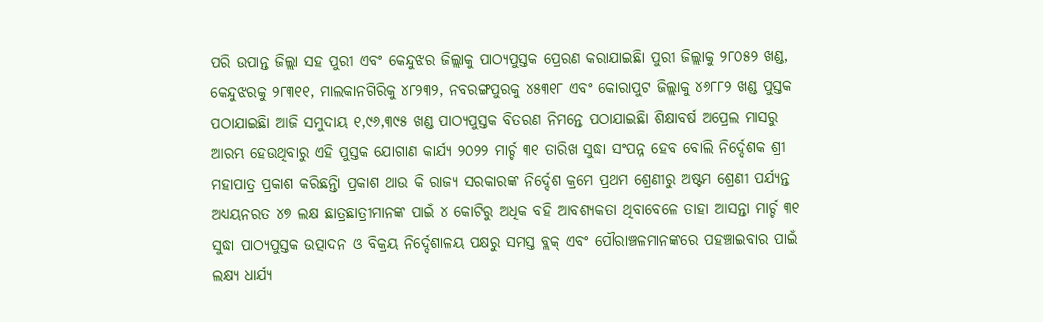ପରି ଉପାନ୍ତ ଜିଲ୍ଲା ସହ ପୁରୀ ଏବଂ କେନ୍ଦୁଝର ଜିଲ୍ଲାକୁ ପାଠ୍ୟପୁସ୍ତକ ପ୍ରେରଣ କରାଯାଇଛିା ପୁରୀ ଜିଲ୍ଲାକୁ ୨୮୦୫୨ ଖଣ୍ଡ, କେନ୍ଦୁଝରକୁ ୨୮୩୧୧, ମାଲକାନଗିରିକୁ ୪୮୨୩୨, ନବରଙ୍ଗପୁରକୁ ୪୫୩୧୮ ଏବଂ କୋରାପୁଟ ଜିଲ୍ଲାକୁ ୪୬୮୮୨ ଖଣ୍ଡ ପୁସ୍ତକ ପଠାଯାଇଛିା ଆଜି ସମୁଦାୟ ୧,୯୬,୩୯୫ ଖଣ୍ଡ ପାଠ୍ୟପୁସ୍ତକ ବିତରଣ ନିମନ୍ତେ ପଠାଯାଇଛିା ଶିକ୍ଷାବର୍ଷ ଅପ୍ରେଲ ମାସରୁ ଆରମ୍ଭ ହେଉଥିବାରୁ ଏହି ପୁସ୍ତକ ଯୋଗାଣ କାର୍ଯ୍ୟ ୨୦୨୨ ମାର୍ଚ୍ଚ ୩୧ ତାରିଖ ସୁଦ୍ଧା ସଂପନ୍ନ ହେବ ବୋଲି ନିର୍ଦ୍ଦେଶକ ଶ୍ରୀ ମହାପାତ୍ର ପ୍ରକାଶ କରିଛନ୍ତିା ପ୍ରକାଶ ଥାଉ କି ରାଜ୍ୟ ସରକାରଙ୍କ ନିର୍ଦ୍ଦେଶ କ୍ରମେ ପ୍ରଥମ ଶ୍ରେଣୀରୁ ଅଷ୍ଟମ ଶ୍ରେଣୀ ପର୍ଯ୍ୟନ୍ତ ଅଧ୍ୟୟନରତ ୪୭ ଲକ୍ଷ ଛାତ୍ରଛାତ୍ରୀମାନଙ୍କ ପାଇଁ ୪ କୋଟିରୁ ଅଧିକ ବହି ଆବଶ୍ୟକତା ଥିବାବେଳେ ତାହା ଆସନ୍ତା ମାର୍ଚ୍ଚ ୩୧ ସୁଦ୍ଧା ପାଠ୍ୟପୁସ୍ତକ ଉତ୍ପାଦନ ଓ ବିକ୍ରୟ ନିର୍ଦ୍ଦେଶାଳୟ ପକ୍ଷରୁ ସମସ୍ତ ବ୍ଲକ୍ ଏବଂ ପୌରାଞ୍ଚଳମାନଙ୍କରେ ପହଞ୍ଚାଇବାର ପାଇଁ ଲକ୍ଷ୍ୟ ଧାର୍ଯ୍ୟ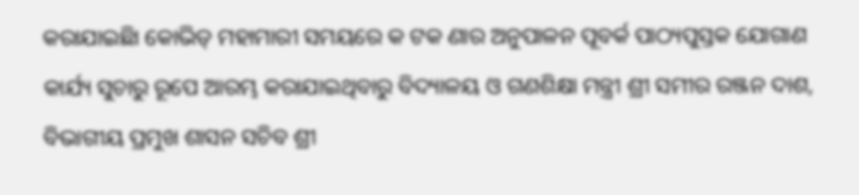କରାଯାଇଛିା କୋଭିଡ୍ ମହାମାରୀ ସମୟରେ କ ଟକ ଣାର ଅନୁପାଳନ ପୂବର୍କ ପାଠ୍ୟପୁସ୍ତକ ଯୋଗାଣ କାର୍ଯ୍ୟ ସୁଚାରୁ ରୂପେ ଆରମ୍ଭ କରାଯାଇଥିବାରୁ ବିଦ୍ୟାଳୟ ଓ ଗଣଶିକ୍ଷା ମନ୍ତ୍ରୀ ଶ୍ରୀ ସମୀର ରଞ୍ଜନ ଦାଶ, ବିଭାଗୀୟ ପ୍ରମୁଖ ଶାସନ ସଚିବ ଶ୍ରୀ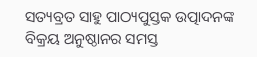ସତ୍ୟବ୍ରତ ସାହୁ ପାଠ୍ୟପୁସ୍ତକ ଉତ୍ପାଦନଙ୍କ ବିକ୍ରୟ ଅନୁଷ୍ଠାନର ସମସ୍ତ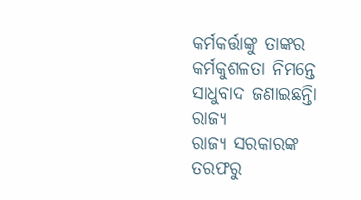କର୍ମକର୍ତ୍ତାଙ୍କୁ ତାଙ୍କର କର୍ମକୁଶଳତା ନିମନ୍ତେ ସାଧୁବାଦ ଜଣାଇଛନ୍ତିା
ରାଜ୍ୟ
ରାଜ୍ୟ ସରକାରଙ୍କ ତରଫରୁ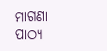ମାଗଣା ପାଠ୍ୟ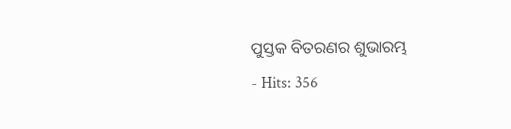ପୁସ୍ତକ ବିତରଣର ଶୁଭାରମ୍ଭ
- Hits: 356